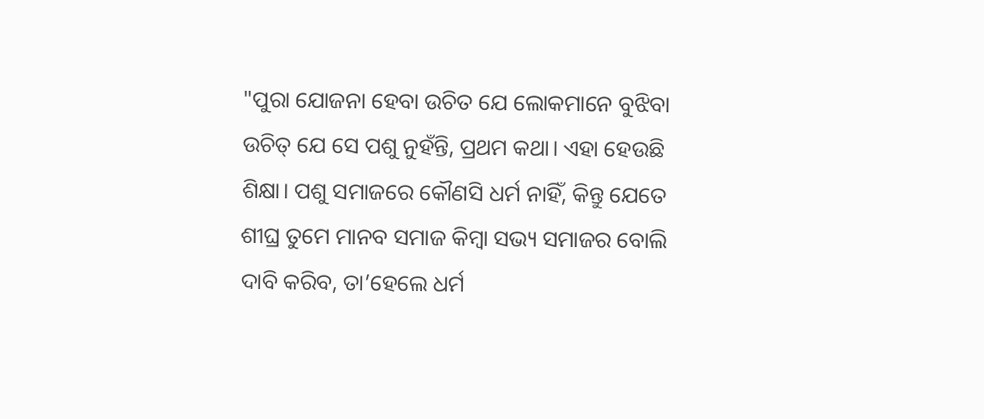"ପୁରା ଯୋଜନା ହେବା ଉଚିତ ଯେ ଲୋକମାନେ ବୁଝିବା ଉଚିତ୍ ଯେ ସେ ପଶୁ ନୁହଁନ୍ତି, ପ୍ରଥମ କଥା। ଏହା ହେଉଛି ଶିକ୍ଷା। ପଶୁ ସମାଜରେ କୌଣସି ଧର୍ମ ନାହିଁ, କିନ୍ତୁ ଯେତେ ଶୀଘ୍ର ତୁମେ ମାନବ ସମାଜ କିମ୍ବା ସଭ୍ୟ ସମାଜର ବୋଲି ଦାବି କରିବ, ତା’ହେଲେ ଧର୍ମ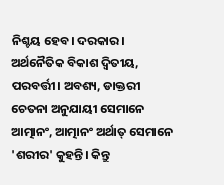ନିଶ୍ଚୟ ହେବ। ଦରକାର । ଅର୍ଥନୈତିକ ବିକାଶ ଦ୍ଵିତୀୟ, ପରବର୍ତ୍ତୀ। ଅବଶ୍ୟ, ଡାକ୍ତରୀ ଚେତନା ଅନୁଯାୟୀ ସେମାନେ ଆତ୍ମାନଂ, ଆତ୍ମାନଂ ଅର୍ଥାତ୍ ସେମାନେ 'ଶରୀର' କୁହନ୍ତି। କିନ୍ତୁ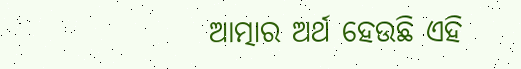ଆତ୍ମାର ଅର୍ଥ ହେଉଛି ଏହି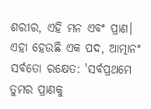ଶରୀର, ଏହି ମନ ଏବଂ ପ୍ରାଣ। ଏହା ହେଉଛି ଏକ ପଦ, ଆତ୍ମାନଂ ସର୍ବତୋ ରକ୍ଷେତ: 'ସର୍ବପ୍ରଥମେ ତୁମର ପ୍ରାଣକୁ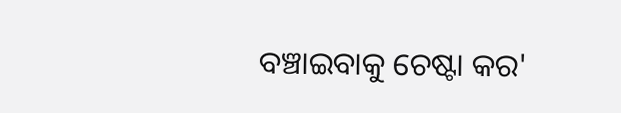ବଞ୍ଚାଇବାକୁ ଚେଷ୍ଟା କର'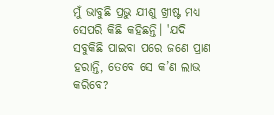ମୁଁ ଭାବୁଛି ପ୍ରଭୁ ଯୀଶୁ ଖ୍ରୀଷ୍ଟ ମଧ୍ୟ ସେପରି କିଛି କହିଛନ୍ତି। 'ଯଦି ସବୁକିଛି ପାଇବା ପରେ ଜଣେ ପ୍ରାଣ ହରାନ୍ତି, ତେବେ ସେ କ’ଣ ଲାଭ କରିବେ?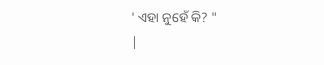' ଏହା ନୁହେଁ କି? "
|